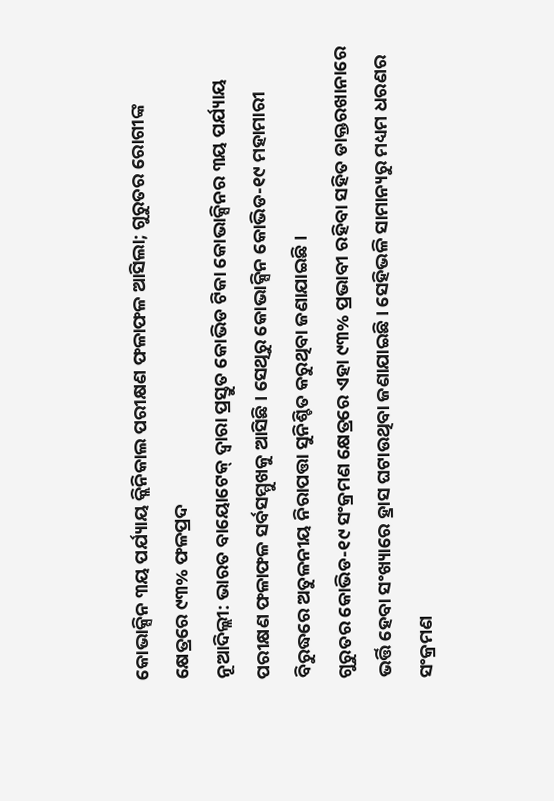କୋଭାକ୍ସିନ ୩ୟ ପର୍ଯ୍ୟାୟ କ୍ଲିନିକାଲ ପରୀକ୍ଷଣ ଫଳାଫଳ ଆସିଲା; ଗୁରୁତର ରୋଗୀଙ୍କ କ୍ଷେତ୍ରରେ ୯୩% ଫଳପ୍ରଦ
ନୂଆଦିଲ୍ଲୀ: ଭାରତ ବାୟୋଟେକ୍ ଦ୍ୱାରା ପ୍ରସ୍ତୁତ କୋଭିଡ ଟିକା କୋଭାକ୍ସିନର ୩ୟ ପର୍ଯ୍ୟାୟ ପରୀକ୍ଷଣ ଫଳାଫଳ ସର୍ବସମ୍ମୁଖକୁ ଆସିଛି। ସେଥିରୁ କୋଭାକ୍ସିନ କୋଭିଡ-୧୯ ମହାମାରୀ ବିରୁଦ୍ଧରେ ଅତୁଳନୀୟ ନିରାପତ୍ତା ସୁନିଶ୍ଚିତ କରୁଥିବା ଜଣାଯାଇଛି।
ଗୁରୁତର କୋଭିଡ-୧୯ ସଂକ୍ରମଣ କ୍ଷେତ୍ରରେ ଏହା ୯୩% ପ୍ରଭାବୀ ରହିବା ସହିତ ଡାକ୍ତରଖାନାରେ ଭର୍ତ୍ତି ହେବା ସଂଖ୍ୟାରେ ହ୍ରାସ ଘଟାଉଥିବା ଜଣାଯାଇଛି। ସେହିଭଳି ସାମାନ୍ୟରୁ ମଧ୍ୟମ ଧରଣର ସଂକ୍ରମଣ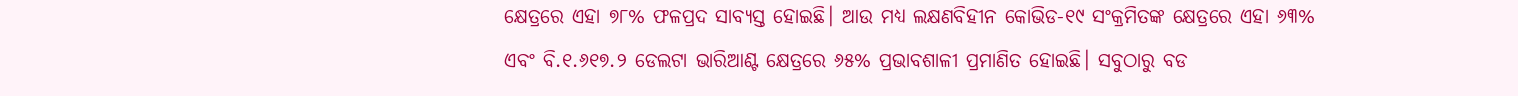କ୍ଷେତ୍ରରେ ଏହା ୭୮% ଫଳପ୍ରଦ ସାବ୍ୟସ୍ତ ହୋଇଛି। ଆଉ ମଧ୍ୟ ଲକ୍ଷଣବିହୀନ କୋଭିଡ-୧୯ ସଂକ୍ରମିତଙ୍କ କ୍ଷେତ୍ରରେ ଏହା ୬୩% ଏବଂ ବି.୧.୬୧୭.୨ ଡେଲଟା ଭାରିଆଣ୍ଟ କ୍ଷେତ୍ରରେ ୬୫% ପ୍ରଭାବଶାଳୀ ପ୍ରମାଣିତ ହୋଇଛି। ସବୁଠାରୁ ବଡ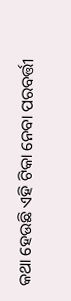କଥା ହେଉଛି ଏହି ଟିକା ନେବା ପରବର୍ତ୍ତୀ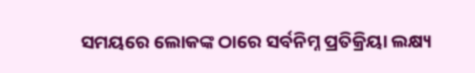ସମୟରେ ଲୋକଙ୍କ ଠାରେ ସର୍ବନିମ୍ନ ପ୍ରତିକ୍ରିୟା ଲକ୍ଷ୍ୟ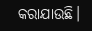କରାଯାଉଛି।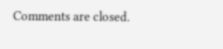Comments are closed.